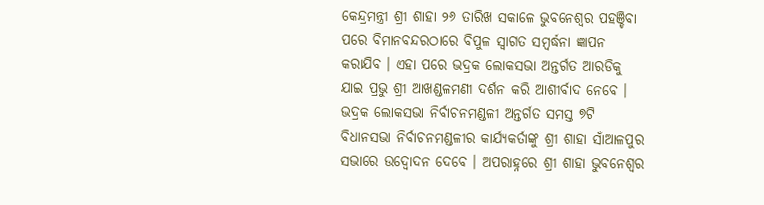କେନ୍ଦ୍ରମନ୍ତ୍ରୀ ଶ୍ରୀ ଶାହା ୨୬ ତାରିଖ ସକାଳେ ଭୁବନେଶ୍ୱର ପହଞ୍ଚିବା ପରେ ବିମାନବନ୍ଦରଠାରେ ବିପୁଳ ସ୍ୱାଗତ ସମ୍ବର୍ଦ୍ଧନା ଜ୍ଞାପନ କରାଯିବ । ଏହା ପରେ ଭଦ୍ରକ ଲୋକସଭା ଅନ୍ତର୍ଗତ ଆରଡିକୁ ଯାଇ ପ୍ରଭୁ ଶ୍ରୀ ଆଖଣ୍ଡଳମଣୀ ଦର୍ଶନ କରି ଆଶୀର୍ବାଦ ନେବେ । ଭଦ୍ରକ ଲୋକସଭା ନିର୍ବାଚନମଣ୍ଡଳୀ ଅନ୍ତର୍ଗତ ସମସ୍ତ ୭ଟି ବିଧାନସଭା ନିର୍ବାଚନମଣ୍ଡଳୀର କାର୍ଯ୍ୟକର୍ତାଙ୍କୁ ଶ୍ରୀ ଶାହା ସାଁଆଳପୁର ସଭାରେ ଉଦ୍ବୋଦନ ଦେବେ । ଅପରାହ୍ନରେ ଶ୍ରୀ ଶାହା ଭୁବନେଶ୍ୱର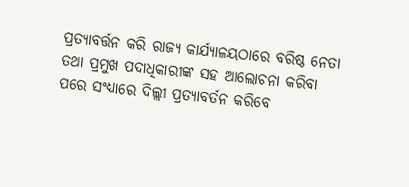ପ୍ରତ୍ୟାବର୍ତ୍ତନ କରି ରାଜ୍ୟ କାର୍ଯ୍ୟାଳୟଠାରେ ବରିଷ୍ଠ ନେତା ତଥା ପ୍ରମୁଖ ପଦାଧିକାରୀଙ୍କ ସହ ଆଲୋଚନା କରିବା ପରେ ସଂଧ୍ୟାରେ ଦିଲ୍ଲୀ ପ୍ରତ୍ୟାବର୍ତନ କରିବେ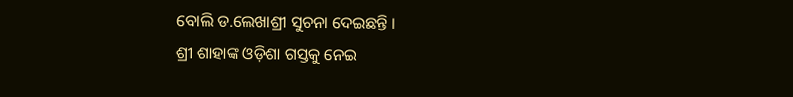ବୋଲି ଡ.ଲେଖାଶ୍ରୀ ସୁଚନା ଦେଇଛନ୍ତି ।
ଶ୍ରୀ ଶାହାଙ୍କ ଓଡ଼ିଶା ଗସ୍ତକୁ ନେଇ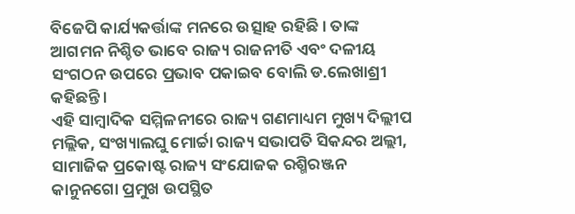ବିଜେପି କାର୍ଯ୍ୟକର୍ତ୍ତାଙ୍କ ମନରେ ଉତ୍ସାହ ରହିଛି । ତାଙ୍କ ଆଗମନ ନିଶ୍ଚିତ ଭାବେ ରାଜ୍ୟ ରାଜନୀତି ଏବଂ ଦଳୀୟ ସଂଗଠନ ଉପରେ ପ୍ରଭାବ ପକାଇବ ବୋଲି ଡ.ଲେଖାଶ୍ରୀ କହିଛନ୍ତି।
ଏହି ସାମ୍ବାଦିକ ସମ୍ମିଳନୀରେ ରାଜ୍ୟ ଗଣମାଧ୍ୟମ ମୁଖ୍ୟ ଦିଲ୍ଲୀପ ମଲ୍ଲିକ, ସଂଖ୍ୟାଲଘୁ ମୋର୍ଚ୍ଚା ରାଜ୍ୟ ସଭାପତି ସିକନ୍ଦର ଅଲ୍ଲୀ, ସାମାଜିକ ପ୍ରକୋଷ୍ଟ ରାଜ୍ୟ ସଂଯୋଜକ ରଶ୍ମିରଞ୍ଜନ କାନୁନଗୋ ପ୍ରମୁଖ ଉପସ୍ଥିତ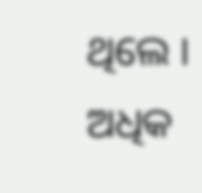ଥିଲେ ।
ଅଧିକ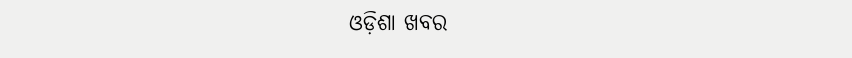ଓଡ଼ିଶା ଖବର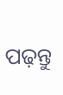ପଢ଼ନ୍ତୁ